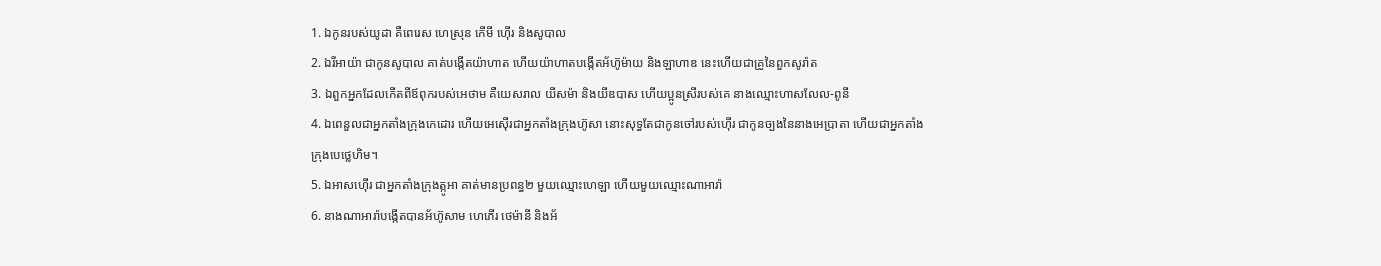1. ឯកូនរបស់យូដា គឺពេរេស ហេស្រុន កើមី ហ៊ើរ និងសូបាល
2. ឯរីអាយ៉ា ជាកូនសូបាល គាត់បង្កើតយ៉ាហាត ហើយយ៉ាហាតបង្កើតអ័ហ៊ូម៉ាយ និងឡាហាឌ នេះហើយជាគ្រូនៃពួកសូរ៉ាត
3. ឯពួកអ្នកដែលកើតពីឪពុករបស់អេថាម គឺយេសរាល យីសម៉ា និងយីឌបាស ហើយប្អូនស្រីរបស់គេ នាងឈ្មោះហាសលែល-ពូនី
4. ឯពេនួលជាអ្នកតាំងក្រុងកេដោរ ហើយអេស៊ើរជាអ្នកតាំងក្រុងហ៊ូសា នោះសុទ្ធតែជាកូនចៅរបស់ហ៊ើរ ជាកូនច្បងនៃនាងអេប្រាតា ហើយជាអ្នកតាំងក្រុងបេថ្លេហិម។
5. ឯអាសហ៊ើរ ជាអ្នកតាំងក្រុងត្កូអា គាត់មានប្រពន្ធ២ មួយឈ្មោះហេឡា ហើយមួយឈ្មោះណាអារ៉ា
6. នាងណាអារ៉ាបង្កើតបានអ័ហ៊ូសាម ហេភើរ ថេម៉ានី និងអ័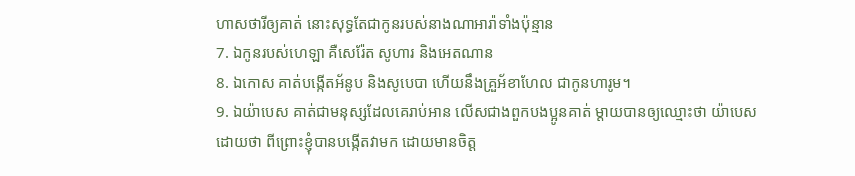ហាសថារីឲ្យគាត់ នោះសុទ្ធតែជាកូនរបស់នាងណាអារ៉ាទាំងប៉ុន្មាន
7. ឯកូនរបស់ហេឡា គឺសេរ៉ែត សូហារ និងអេតណាន
8. ឯកោស គាត់បង្កើតអ័នូប និងសូបេបា ហើយនឹងគ្រួអ័ខាហែល ជាកូនហារូម។
9. ឯយ៉ាបេស គាត់ជាមនុស្សដែលគេរាប់អាន លើសជាងពួកបងប្អូនគាត់ ម្តាយបានឲ្យឈ្មោះថា យ៉ាបេស ដោយថា ពីព្រោះខ្ញុំបានបង្កើតវាមក ដោយមានចិត្ត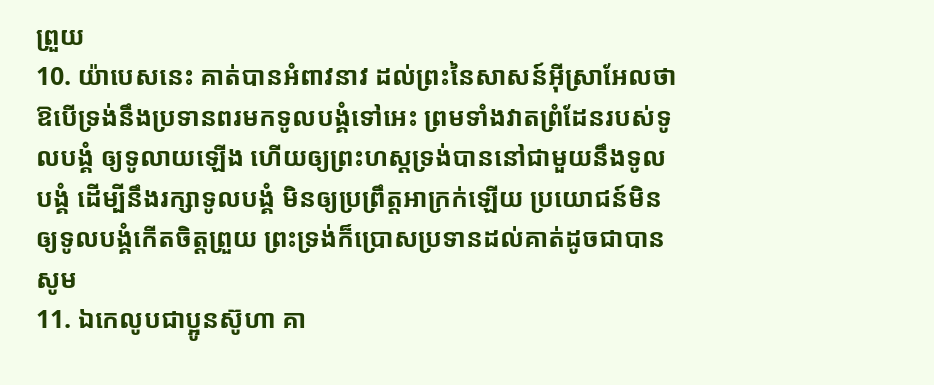ព្រួយ
10. យ៉ាបេសនេះ គាត់បានអំពាវនាវ ដល់ព្រះនៃសាសន៍អ៊ីស្រាអែលថា ឱបើទ្រង់នឹងប្រទានពរមកទូលបង្គំទៅអេះ ព្រមទាំងវាតព្រំដែនរបស់ទូលបង្គំ ឲ្យទូលាយឡើង ហើយឲ្យព្រះហស្តទ្រង់បាននៅជាមួយនឹងទូលបង្គំ ដើម្បីនឹងរក្សាទូលបង្គំ មិនឲ្យប្រព្រឹត្តអាក្រក់ឡើយ ប្រយោជន៍មិនឲ្យទូលបង្គំកើតចិត្តព្រួយ ព្រះទ្រង់ក៏ប្រោសប្រទានដល់គាត់ដូចជាបានសូម
11. ឯកេលូបជាប្អូនស៊ូហា គា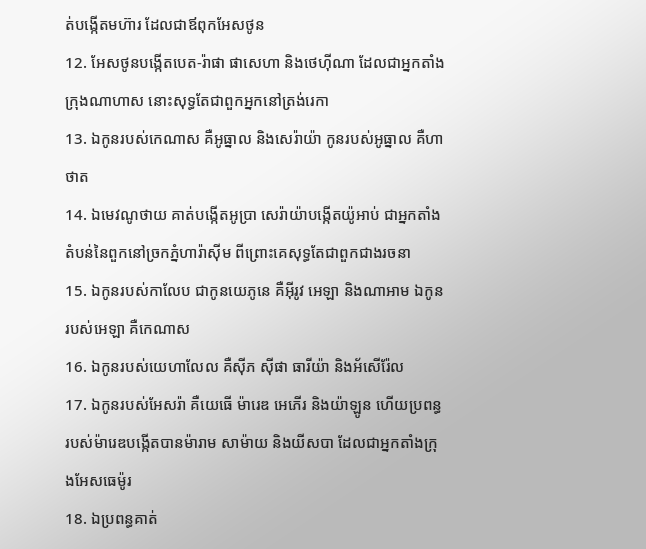ត់បង្កើតមហ៊ារ ដែលជាឪពុកអែសថូន
12. អែសថូនបង្កើតបេត-រ៉ាផា ផាសេហា និងថេហ៊ីណា ដែលជាអ្នកតាំងក្រុងណាហាស នោះសុទ្ធតែជាពួកអ្នកនៅត្រង់រេកា
13. ឯកូនរបស់កេណាស គឺអូធ្នាល និងសេរ៉ាយ៉ា កូនរបស់អូធ្នាល គឺហាថាត
14. ឯមេវណូថាយ គាត់បង្កើតអូប្រា សេរ៉ាយ៉ាបង្កើតយ៉ូអាប់ ជាអ្នកតាំងតំបន់នៃពួកនៅច្រកភ្នំហារ៉ាស៊ីម ពីព្រោះគេសុទ្ធតែជាពួកជាងរចនា
15. ឯកូនរបស់កាលែប ជាកូនយេភូនេ គឺអ៊ីរូវ អេឡា និងណាអាម ឯកូនរបស់អេឡា គឺកេណាស
16. ឯកូនរបស់យេហាលែល គឺស៊ីភ ស៊ីផា ធារីយ៉ា និងអ័សើរ៉ែល
17. ឯកូនរបស់អែសរ៉ា គឺយេធើ ម៉ារេឌ អេភើរ និងយ៉ាឡូន ហើយប្រពន្ធរបស់ម៉ារេឌបង្កើតបានម៉ារាម សាម៉ាយ និងយីសបា ដែលជាអ្នកតាំងក្រុងអែសធេម៉ូរ
18. ឯប្រពន្ធគាត់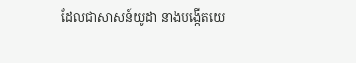ដែលជាសាសន៍យូដា នាងបង្កើតយេ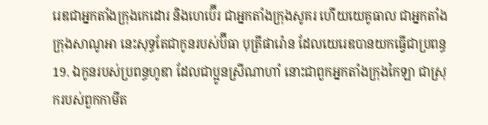រេឌជាអ្នកតាំងក្រុងកេដោរ និងហេប៊ើរ ជាអ្នកតាំងក្រុងសូគរ ហើយយេគូធាល ជាអ្នកតាំងក្រុងសាណូអា នេះសុទ្ធតែជាកូនរបស់ប៊ីធា បុត្រីផារ៉ោន ដែលយេរេឌបានយកធ្វើជាប្រពន្ធ
19. ឯកូនរបស់ប្រពន្ធហូឌា ដែលជាប្អូនស្រីណាហាំ នោះជាពួកអ្នកតាំងក្រុងកៃឡា ជាស្រុករបស់ពួកកាមីត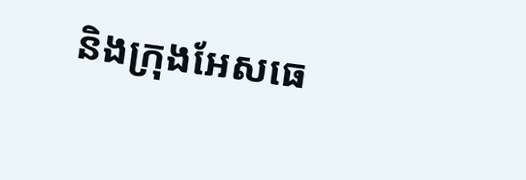និងក្រុងអែសធេ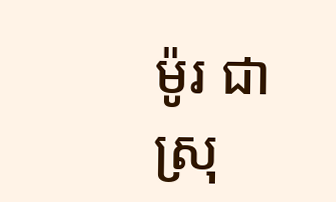ម៉ូរ ជាស្រុ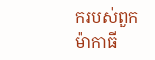ករបស់ពួកម៉ាកាធី